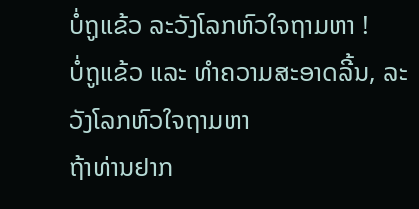ບໍ່ຖູແຂ້ວ ລະວັງໂລກຫົວໃຈຖາມຫາ !
ບໍ່ຖູແຂ້ວ ແລະ ທຳຄວາມສະອາດລີ້ນ, ລະວັງໂລກຫົວໃຈຖາມຫາ
ຖ້າທ່ານຢາກ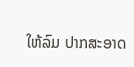ໃຫ້ລົມ ປາກສະອາດ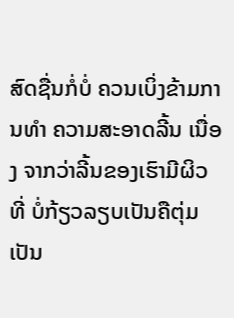ສົດຊື່ນກໍ່ບໍ່ ຄວນເບິ່ງຂ້າມການທຳ ຄວາມສະອາດລີ້ນ ເນື່ອງ ຈາກວ່າລີ້ນຂອງເຮົາມີຜິວທີ່ ບໍ່ກ້ຽວລຽບເປັນຄືຕຸ່ມເປັນ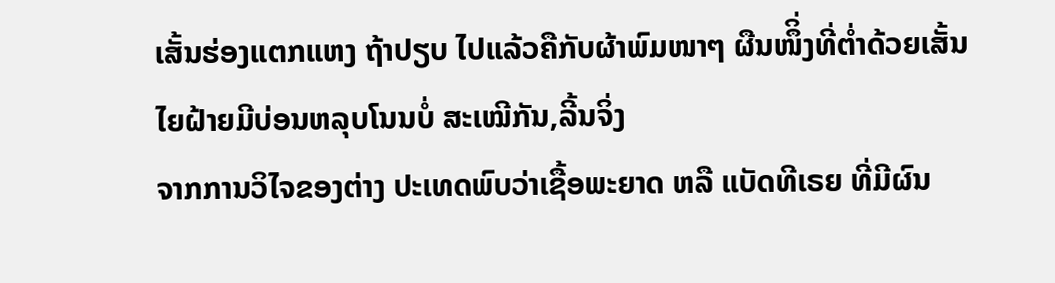ເສັ້ນຮ່ອງແຕກແຫງ ຖ້າປຽບ ໄປແລ້ວຄືກັບຜ້າພົມໜາໆ ຜືນໜຶິ່ງທີ່ຕ່ຳດ້ວຍເສັ້ນ ໄຍຝ້າຍມີບ່ອນຫລຸບໂນນບໍ່ ສະເໝີກັນ,ລີ້ນຈິ່ງ
ຈາກການວິໄຈຂອງຕ່າງ ປະເທດພົບວ່າເຊື້ອພະຍາດ ຫລື ແບັດທີເຣຍ ທີ່ມີຜົນ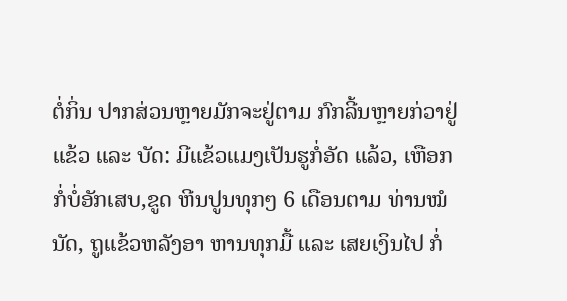ຕໍ່ກິ່ນ ປາກສ່ວນຫຼາຍມັກຈະຢູ່ຕາມ ກົກລີ້ນຫຼາຍກ່ວາຢູ່ແຂ້ວ ແລະ ບັດ: ມີແຂ້ວແມງເປັນຮູກໍ່ອັດ ແລ້ວ, ເຫືອກກໍ່ບໍ່ອັກເສບ,ຂູດ ຫີນປູນທຸກໆ 6 ເດືອນຕາມ ທ່ານໝໍນັດ, ຖູແຂ້ວຫລັງອາ ຫານທຸກມື້ ແລະ ເສຍເງິນໄປ ກໍ່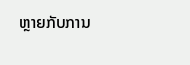ຫຼາຍກັບການ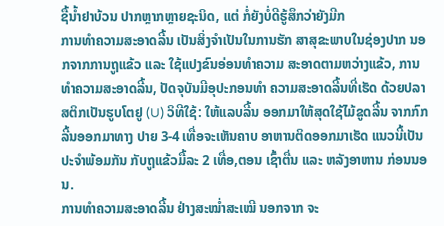ຊື້ນ້ຳຢາບ້ວນ ປາກຫຼາກຫຼາຍຊະນິດ, ແຕ່ ກໍ່ຍັງບໍ່ດີຮູ້ສຶກວ່າຍັງມີກ
ການທຳຄວາມສະອາດລີ້ນ ເປັນສິ່ງຈຳເປັນໃນການຮັກ ສາສຸຂະພາບໃນຊ່ອງປາກ ນອກຈາກການຖູແຂ້ວ ແລະ ໃຊ້ແປງຂົນອ່ອນທຳຄວາມ ສະອາດຕາມຫວ່າງແຂ້ວ, ການທຳຄວາມສະອາດລີ້ນ, ປັດຈຸບັນມີອຸປະກອນທຳ ຄວາມສະອາດລີ້ນທີ່ເຮັດ ດ້ວຍປລາສຕິກເປັນຮູບໂຕຢູ (U) ວິທີໃຊ້: ໃຫ້ແລບລີ້ນ ອອກມາໃຫ້ສຸດໃຊ້ໄມ້ຂູດລີ້ນ ຈາກກົກລີ້ນອອກມາທາງ ປາຍ 3-4 ເທື່ອຈະເຫັນຄາບ ອາຫານຕິດອອກມາເຮັດ ແນວນີ້ເປັນປະຈຳພ້ອມກັນ ກັບຖູແຂ້ວມື້ລະ 2 ເທື່ອ,ຕອນ ເຊົ້າຕື່ນ ແລະ ຫລັງອາຫານ ກ່ອນນອນ.
ການທຳຄວາມສະອາດລີ້ນ ຢ່າງສະໝ່ຳສະເໝີ ນອກຈາກ ຈະ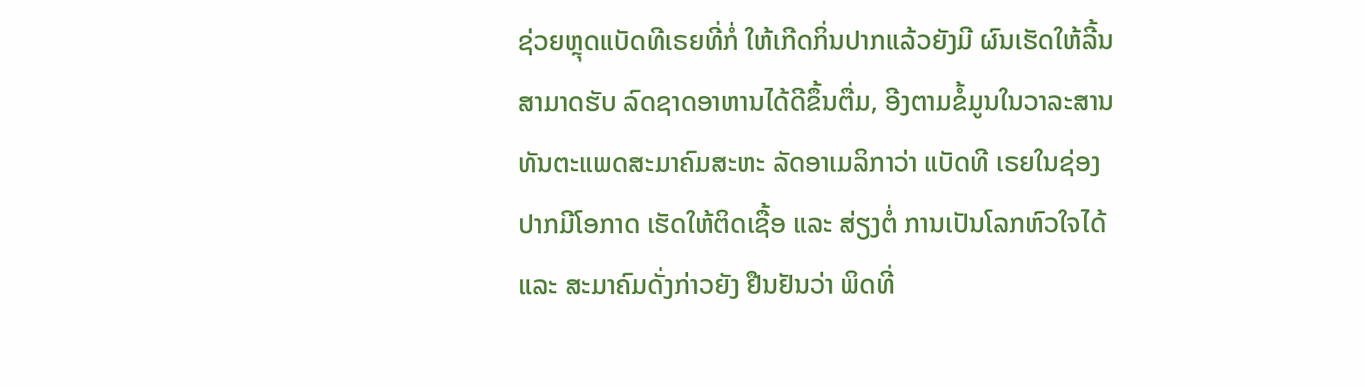ຊ່ວຍຫຼຸດແບັດທີເຣຍທີ່ກໍ່ ໃຫ້ເກີດກິ່ນປາກແລ້ວຍັງມີ ຜົນເຮັດໃຫ້ລີ້ນສາມາດຮັບ ລົດຊາດອາຫານໄດ້ດີຂຶ້ນຕື່ມ, ອີງຕາມຂໍ້ມູນໃນວາລະສານ ທັນຕະແພດສະມາຄົມສະຫະ ລັດອາເມລິກາວ່າ ແບັດທີ ເຣຍໃນຊ່ອງປາກມີໂອກາດ ເຮັດໃຫ້ຕິດເຊື້ອ ແລະ ສ່ຽງຕໍ່ ການເປັນໂລກຫົວໃຈໄດ້ ແລະ ສະມາຄົມດັ່ງກ່າວຍັງ ຢືນຢັນວ່າ ພິດທີ່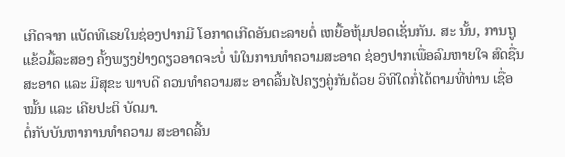ເກີດຈາກ ແບັດທີເຣຍໃນຊ່ອງປາກມີ ໂອກາດເກີດອັນຕະລາຍຕໍ່ ເຫຍື້ອຫຸ້ມປອດເຊັ່ນກັນ. ສະ ນັ້ນ, ການຖູແຂ້ວມື້ລະສອງ ຄັ້ງພຽງຢ່າງດຽວອາດຈະບໍ່ ພໍໃນການທຳຄວາມສະອາດ ຊ່ອງປາກເພື່ອລົມຫາຍໃຈ ສົດຊື່ນ ສະອາດ ແລະ ມີສຸຂະ ພາບດີ ຄວນທຳຄວາມສະ ອາດລີ້ນໄປຄຽງຄູ່ກັນດ້ວຍ ວິທີໃດກໍ່ໄດ້ຕາມທີ່ທ່ານ ເຊື່ອໝັ້ນ ແລະ ເຄີຍປະຕິ ບັດມາ.
ຕໍ່ກັບບັນຫາການທຳຄວາມ ສະອາດລີ້ນ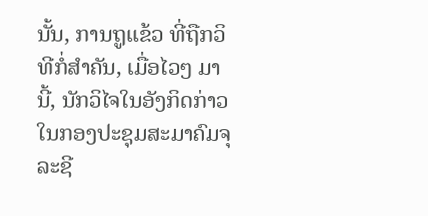ນັ້ນ, ການຖູແຂ້ວ ທີ່ຖືກວິທີກໍ່ສຳຄັນ, ເມື່ອໄວໆ ມານີ້, ນັກວິໄຈໃນອັງກິດກ່າວ ໃນກອງປະຊຸມສະມາຄົມຈຸ ລະຊີ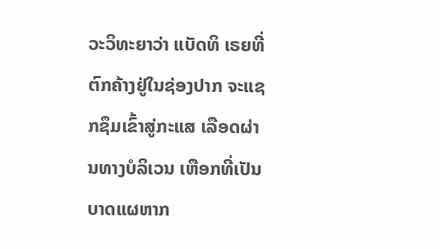ວະວິທະຍາວ່າ ແບັດທິ ເຣຍທີ່ຕົກຄ້າງຢູ່ໃນຊ່ອງປາກ ຈະແຊກຊຶມເຂົ້າສູ່ກະແສ ເລືອດຜ່ານທາງບໍລິເວນ ເຫືອກທີ່ເປັນບາດແຜຫາກ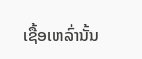ເຊື້ອເຫລົ່ານັ້ນ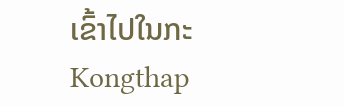ເຂົ້າໄປໃນກະ
Kongthap